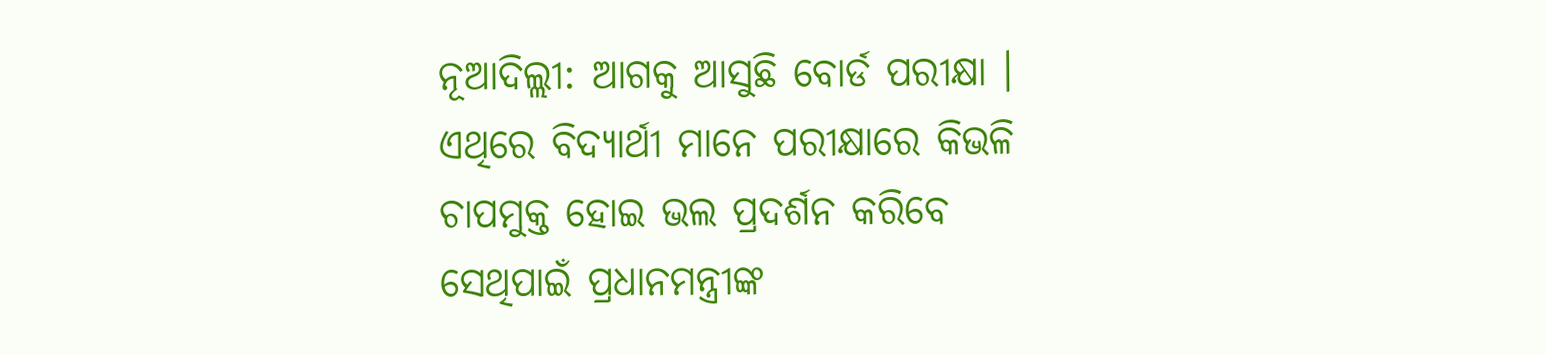ନୂଆଦିଲ୍ଲୀ: ଆଗକୁ ଆସୁଛି ବୋର୍ଡ ପରୀକ୍ଷା । ଏଥିରେ ବିଦ୍ୟାର୍ଥୀ ମାନେ ପରୀକ୍ଷାରେ କିଭଳି ଚାପମୁକ୍ତ ହୋଇ ଭଲ ପ୍ରଦର୍ଶନ କରିବେ ସେଥିପାଇଁ ପ୍ରଧାନମନ୍ତ୍ରୀଙ୍କ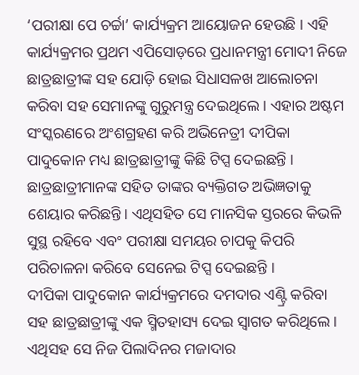‘ପରୀକ୍ଷା ପେ ଚର୍ଚ୍ଚା’ କାର୍ଯ୍ୟକ୍ରମ ଆୟୋଜନ ହେଉଛି । ଏହି କାର୍ଯ୍ୟକ୍ରମର ପ୍ରଥମ ଏପିସୋଡ଼ରେ ପ୍ରଧାନମନ୍ତ୍ରୀ ମୋଦୀ ନିଜେ ଛାତ୍ରଛାତ୍ରୀଙ୍କ ସହ ଯୋଡ଼ି ହୋଇ ସିଧାସଳଖ ଆଲୋଚନା କରିବା ସହ ସେମାନଙ୍କୁ ଗୁରୁମନ୍ତ୍ର ଦେଇଥିଲେ । ଏହାର ଅଷ୍ଟମ ସଂସ୍କରଣରେ ଅଂଶଗ୍ରହଣ କରି ଅଭିନେତ୍ରୀ ଦୀପିକା ପାଦୁକୋନ ମଧ୍ୟ ଛାତ୍ରଛାତ୍ରୀଙ୍କୁ କିଛି ଟିପ୍ସ ଦେଇଛନ୍ତି । ଛାତ୍ରଛାତ୍ରୀମାନଙ୍କ ସହିତ ତାଙ୍କର ବ୍ୟକ୍ତିଗତ ଅଭିଜ୍ଞତାକୁ ଶେୟାର କରିଛନ୍ତି। ଏଥିସହିତ ସେ ମାନସିକ ସ୍ତରରେ କିଭଳି ସୁସ୍ଥ ରହିବେ ଏବଂ ପରୀକ୍ଷା ସମୟର ଚାପକୁ କିପରି ପରିଚାଳନା କରିବେ ସେନେଇ ଟିପ୍ସ ଦେଇଛନ୍ତି ।
ଦୀପିକା ପାଦୁକୋନ କାର୍ଯ୍ୟକ୍ରମରେ ଦମଦାର ଏଣ୍ଟ୍ରି କରିବା ସହ ଛାତ୍ରଛାତ୍ରୀଙ୍କୁ ଏକ ସ୍ମିତହାସ୍ୟ ଦେଇ ସ୍ୱାଗତ କରିଥିଲେ । ଏଥିସହ ସେ ନିଜ ପିଲାଦିନର ମଜାଦାର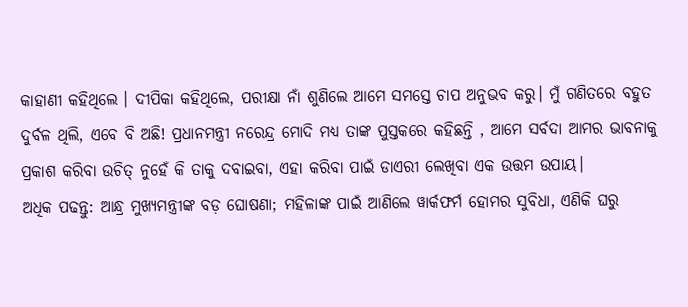କାହାଣୀ କହିଥିଲେ । ଦୀପିକା କହିଥିଲେ, ପରୀକ୍ଷା ନାଁ ଶୁଣିଲେ ଆମେ ସମସ୍ତେ ଚାପ ଅନୁଭବ କରୁ। ମୁଁ ଗଣିତରେ ବହୁତ ଦୁର୍ବଳ ଥିଲି, ଏବେ ବି ଅଛି! ପ୍ରଧାନମନ୍ତ୍ରୀ ନରେନ୍ଦ୍ର ମୋଦି ମଧ୍ୟ ତାଙ୍କ ପୁସ୍ତକରେ କହିଛନ୍ତି , ଆମେ ସର୍ବଦା ଆମର ଭାବନାକୁ ପ୍ରକାଶ କରିବା ଉଚିତ୍ ନୁହେଁ କି ତାକୁ ଦବାଇବା, ଏହା କରିବା ପାଇଁ ଡାଏରୀ ଲେଖିବା ଏକ ଉତ୍ତମ ଉପାୟ।
ଅଧିକ ପଢନ୍ତୁ: ଆନ୍ଧ୍ର ମୁଖ୍ୟମନ୍ତ୍ରୀଙ୍କ ବଡ଼ ଘୋଷଣା; ମହିଳାଙ୍କ ପାଇଁ ଆଣିଲେ ୱାର୍କଫର୍ମ ହୋମର ସୁବିଧା, ଏଣିକି ଘରୁ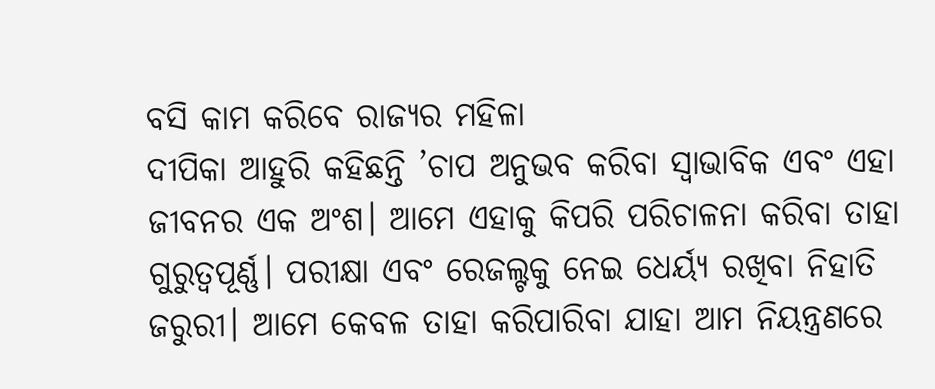ବସି କାମ କରିବେ ରାଜ୍ୟର ମହିଳା
ଦୀପିକା ଆହୁରି କହିଛନ୍ତି ’ଚାପ ଅନୁଭବ କରିବା ସ୍ବାଭାବିକ ଏବଂ ଏହା ଜୀବନର ଏକ ଅଂଶ। ଆମେ ଏହାକୁ କିପରି ପରିଚାଳନା କରିବା ତାହା ଗୁରୁତ୍ୱପୂର୍ଣ୍ଣ। ପରୀକ୍ଷା ଏବଂ ରେଜଲ୍ଟକୁ ନେଇ ଧେର୍ୟ୍ୟ ରଖିବା ନିହାତି ଜରୁରୀ। ଆମେ କେବଳ ତାହା କରିପାରିବା ଯାହା ଆମ ନିୟନ୍ତ୍ରଣରେ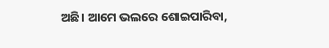ଅଛି। ଆମେ ଭଲରେ ଶୋଇପାରିବା,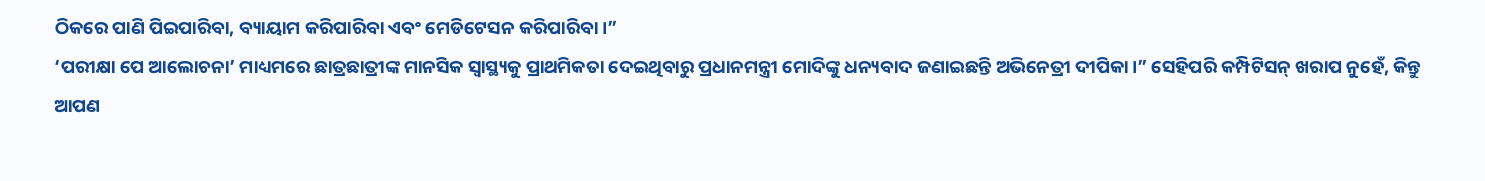ଠିକରେ ପାଣି ପିଇପାରିବା, ବ୍ୟାୟାମ କରିପାରିବା ଏବଂ ମେଡିଟେସନ କରିପାରିବା।”
‘ପରୀକ୍ଷା ପେ ଆଲୋଚନା’ ମାଧ୍ୟମରେ ଛାତ୍ରଛାତ୍ରୀଙ୍କ ମାନସିକ ସ୍ୱାସ୍ଥ୍ୟକୁ ପ୍ରାଥମିକତା ଦେଇଥିବାରୁ ପ୍ରଧାନମନ୍ତ୍ରୀ ମୋଦିଙ୍କୁ ଧନ୍ୟବାଦ ଜଣାଇଛନ୍ତି ଅଭିନେତ୍ରୀ ଦୀପିକା।” ସେହିପରି କମ୍ପିଟିସନ୍ ଖରାପ ନୁହେଁ, କିନ୍ତୁ ଆପଣ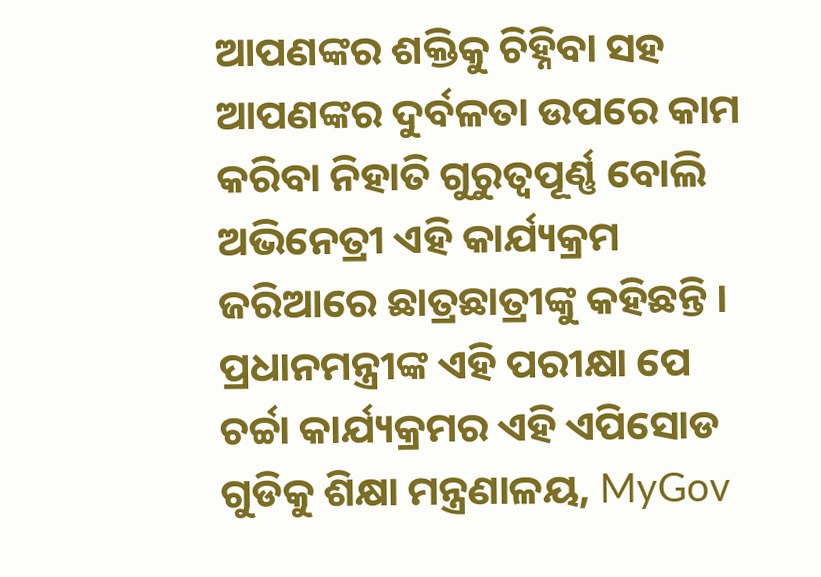ଆପଣଙ୍କର ଶକ୍ତିକୁ ଚିହ୍ନିବା ସହ ଆପଣଙ୍କର ଦୁର୍ବଳତା ଉପରେ କାମ କରିବା ନିହାତି ଗୁରୁତ୍ବପୂର୍ଣ୍ଣ ବୋଲି ଅଭିନେତ୍ରୀ ଏହି କାର୍ଯ୍ୟକ୍ରମ ଜରିଆରେ ଛାତ୍ରଛାତ୍ରୀଙ୍କୁ କହିଛନ୍ତି । ପ୍ରଧାନମନ୍ତ୍ରୀଙ୍କ ଏହି ପରୀକ୍ଷା ପେ ଚର୍ଚ୍ଚା କାର୍ଯ୍ୟକ୍ରମର ଏହି ଏପିସୋଡ ଗୁଡିକୁ ଶିକ୍ଷା ମନ୍ତ୍ରଣାଳୟ, MyGov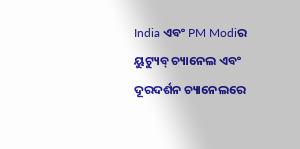India ଏବଂ PM Modiର ୟୁଟ୍ୟୁବ୍ ଚ୍ୟାନେଲ ଏବଂ ଦୂରଦର୍ଶନ ଚ୍ୟାନେଲରେ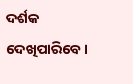ଦର୍ଶକ ଦେଖିପାରିବେ।